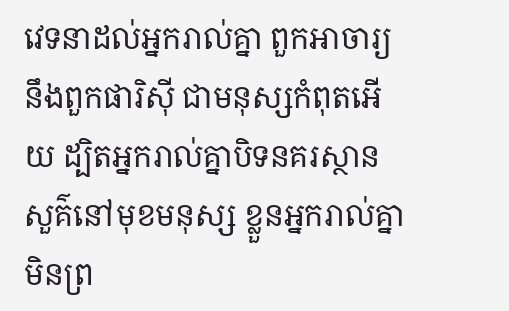វេទនាដល់អ្នករាល់គ្នា ពួកអាចារ្យ នឹងពួកផារិស៊ី ជាមនុស្សកំពុតអើយ ដ្បិតអ្នករាល់គ្នាបិទនគរស្ថានសួគ៌នៅមុខមនុស្ស ខ្លួនអ្នករាល់គ្នាមិនព្រ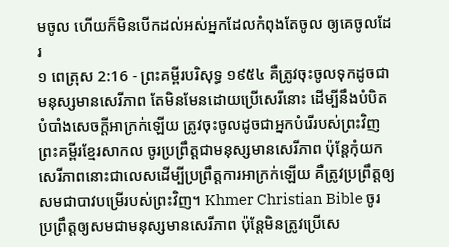មចូល ហើយក៏មិនបើកដល់អស់អ្នកដែលកំពុងតែចូល ឲ្យគេចូលដែរ
១ ពេត្រុស 2:16 - ព្រះគម្ពីរបរិសុទ្ធ ១៩៥៤ គឺត្រូវចុះចូលទុកដូចជាមនុស្សមានសេរីភាព តែមិនមែនដោយប្រើសេរីនោះ ដើម្បីនឹងបំបិតបំបាំងសេចក្ដីអាក្រក់ឡើយ ត្រូវចុះចូលដូចជាអ្នកបំរើរបស់ព្រះវិញ ព្រះគម្ពីរខ្មែរសាកល ចូរប្រព្រឹត្តជាមនុស្សមានសេរីភាព ប៉ុន្តែកុំយកសេរីភាពនោះជាលេសដើម្បីប្រព្រឹត្តការអាក្រក់ឡើយ គឺត្រូវប្រព្រឹត្តឲ្យសមជាបាវបម្រើរបស់ព្រះវិញ។ Khmer Christian Bible ចូរប្រព្រឹត្ដឲ្យសមជាមនុស្សមានសេរីភាព ប៉ុន្ដែមិនត្រូវប្រើសេ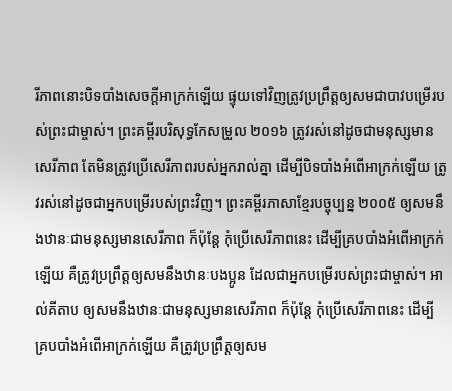រីភាពនោះបិទបាំងសេចក្ដីអាក្រក់ឡើយ ផ្ទុយទៅវិញត្រូវប្រព្រឹត្ដឲ្យសមជាបាវបម្រើរបស់ព្រះជាម្ចាស់។ ព្រះគម្ពីរបរិសុទ្ធកែសម្រួល ២០១៦ ត្រូវរស់នៅដូចជាមនុស្សមានសេរីភាព តែមិនត្រូវប្រើសេរីភាពរបស់អ្នករាល់គ្នា ដើម្បីបិទបាំងអំពើអាក្រក់ឡើយ ត្រូវរស់នៅដូចជាអ្នកបម្រើរបស់ព្រះវិញ។ ព្រះគម្ពីរភាសាខ្មែរបច្ចុប្បន្ន ២០០៥ ឲ្យសមនឹងឋានៈជាមនុស្សមានសេរីភាព ក៏ប៉ុន្តែ កុំប្រើសេរីភាពនេះ ដើម្បីគ្របបាំងអំពើអាក្រក់ឡើយ គឺត្រូវប្រព្រឹត្តឲ្យសមនឹងឋានៈបងប្អូន ដែលជាអ្នកបម្រើរបស់ព្រះជាម្ចាស់។ អាល់គីតាប ឲ្យសមនឹងឋានៈជាមនុស្សមានសេរីភាព ក៏ប៉ុន្ដែ កុំប្រើសេរីភាពនេះ ដើម្បីគ្របបាំងអំពើអាក្រក់ឡើយ គឺត្រូវប្រព្រឹត្ដឲ្យសម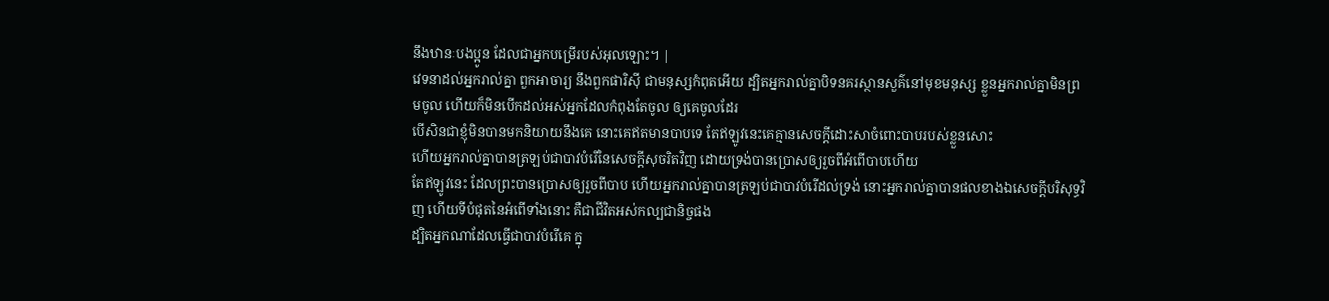នឹងឋានៈបងប្អូន ដែលជាអ្នកបម្រើរបស់អុលឡោះ។ |
វេទនាដល់អ្នករាល់គ្នា ពួកអាចារ្យ នឹងពួកផារិស៊ី ជាមនុស្សកំពុតអើយ ដ្បិតអ្នករាល់គ្នាបិទនគរស្ថានសួគ៌នៅមុខមនុស្ស ខ្លួនអ្នករាល់គ្នាមិនព្រមចូល ហើយក៏មិនបើកដល់អស់អ្នកដែលកំពុងតែចូល ឲ្យគេចូលដែរ
បើសិនជាខ្ញុំមិនបានមកនិយាយនឹងគេ នោះគេឥតមានបាបទេ តែឥឡូវនេះគេគ្មានសេចក្ដីដោះសាចំពោះបាបរបស់ខ្លួនសោះ
ហើយអ្នករាល់គ្នាបានត្រឡប់ជាបាវបំរើនៃសេចក្ដីសុចរិតវិញ ដោយទ្រង់បានប្រោសឲ្យរួចពីអំពើបាបហើយ
តែឥឡូវនេះ ដែលព្រះបានប្រោសឲ្យរួចពីបាប ហើយអ្នករាល់គ្នាបានត្រឡប់ជាបាវបំរើដល់ទ្រង់ នោះអ្នករាល់គ្នាបានផលខាងឯសេចក្ដីបរិសុទ្ធវិញ ហើយទីបំផុតនៃអំពើទាំងនោះ គឺជាជីវិតអស់កល្បជានិច្ចផង
ដ្បិតអ្នកណាដែលធ្វើជាបាវបំរើគេ ក្នុ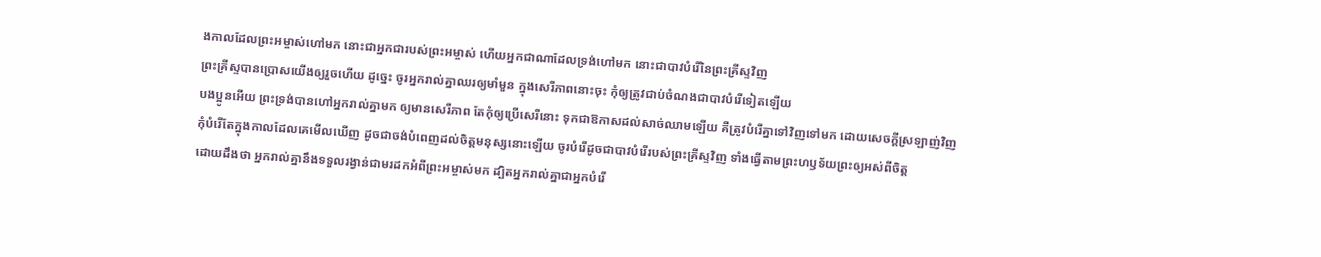ងកាលដែលព្រះអម្ចាស់ហៅមក នោះជាអ្នកជារបស់ព្រះអម្ចាស់ ហើយអ្នកជាណាដែលទ្រង់ហៅមក នោះជាបាវបំរើនៃព្រះគ្រីស្ទវិញ
ព្រះគ្រីស្ទបានប្រោសយើងឲ្យរួចហើយ ដូច្នេះ ចូរអ្នករាល់គ្នាឈរឲ្យមាំមួន ក្នុងសេរីភាពនោះចុះ កុំឲ្យត្រូវជាប់ចំណងជាបាវបំរើទៀតឡើយ
បងប្អូនអើយ ព្រះទ្រង់បានហៅអ្នករាល់គ្នាមក ឲ្យមានសេរីភាព តែកុំឲ្យប្រើសេរីនោះ ទុកជាឱកាសដល់សាច់ឈាមឡើយ គឺត្រូវបំរើគ្នាទៅវិញទៅមក ដោយសេចក្ដីស្រឡាញ់វិញ
កុំបំរើតែក្នុងកាលដែលគេមើលឃើញ ដូចជាចង់បំពេញដល់ចិត្តមនុស្សនោះឡើយ ចូរបំរើដូចជាបាវបំរើរបស់ព្រះគ្រីស្ទវិញ ទាំងធ្វើតាមព្រះហឫទ័យព្រះឲ្យអស់ពីចិត្ត
ដោយដឹងថា អ្នករាល់គ្នានឹងទទួលរង្វាន់ជាមរដកអំពីព្រះអម្ចាស់មក ដ្បិតអ្នករាល់គ្នាជាអ្នកបំរើ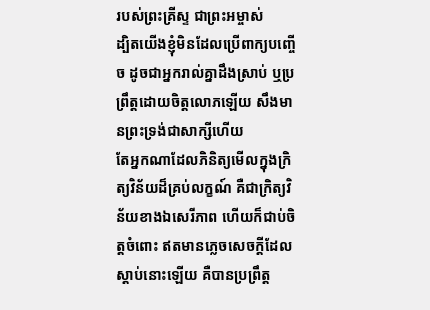របស់ព្រះគ្រីស្ទ ជាព្រះអម្ចាស់
ដ្បិតយើងខ្ញុំមិនដែលប្រើពាក្យបញ្ចើច ដូចជាអ្នករាល់គ្នាដឹងស្រាប់ ឬប្រព្រឹត្តដោយចិត្តលោភឡើយ សឹងមានព្រះទ្រង់ជាសាក្សីហើយ
តែអ្នកណាដែលភិនិត្យមើលក្នុងក្រិត្យវិន័យដ៏គ្រប់លក្ខណ៍ គឺជាក្រិត្យវិន័យខាងឯសេរីភាព ហើយក៏ជាប់ចិត្តចំពោះ ឥតមានភ្លេចសេចក្ដីដែលស្តាប់នោះឡើយ គឺបានប្រព្រឹត្ត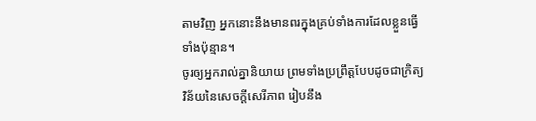តាមវិញ អ្នកនោះនឹងមានពរក្នុងគ្រប់ទាំងការដែលខ្លួនធ្វើទាំងប៉ុន្មាន។
ចូរឲ្យអ្នករាល់គ្នានិយាយ ព្រមទាំងប្រព្រឹត្តបែបដូចជាក្រិត្យវិន័យនៃសេចក្ដីសេរីភាព រៀបនឹង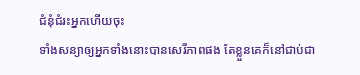ជំនុំជំរះអ្នកហើយចុះ
ទាំងសន្យាឲ្យអ្នកទាំងនោះបានសេរីភាពផង តែខ្លួនគេក៏នៅជាប់ជា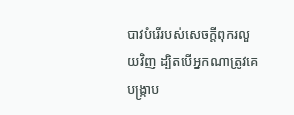បាវបំរើរបស់សេចក្ដីពុករលួយវិញ ដ្បិតបើអ្នកណាត្រូវគេបង្ក្រាប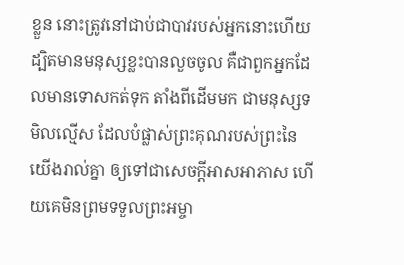ខ្លួន នោះត្រូវនៅជាប់ជាបាវរបស់អ្នកនោះហើយ
ដ្បិតមានមនុស្សខ្លះបានលួចចូល គឺជាពួកអ្នកដែលមានទោសកត់ទុក តាំងពីដើមមក ជាមនុស្សទមិលល្មើស ដែលបំផ្លាស់ព្រះគុណរបស់ព្រះនៃយើងរាល់គ្នា ឲ្យទៅជាសេចក្ដីអាសអាភាស ហើយគេមិនព្រមទទួលព្រះអម្ចា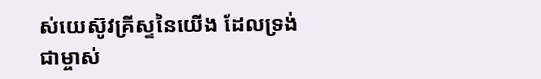ស់យេស៊ូវគ្រីស្ទនៃយើង ដែលទ្រង់ជាម្ចាស់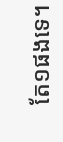តែ១ផងទេ។